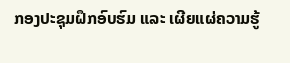ກອງປະຊຸມຝຶກອົບຮົມ ແລະ ເຜີຍແຜ່ຄວາມຮູ້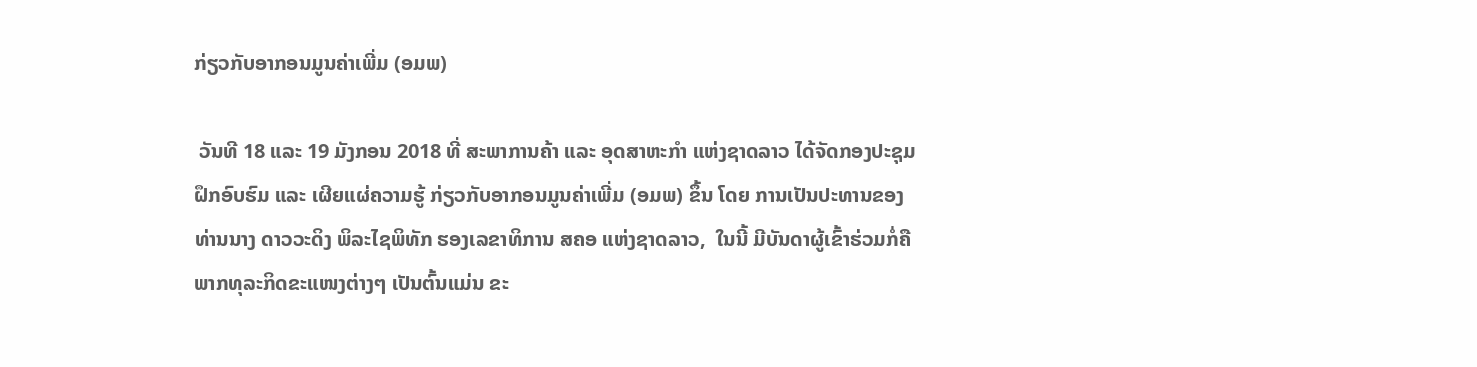ກ່ຽວກັບອາກອນມູນຄ່າເພີ່ມ (ອມພ)

 ວັນທີ 18 ແລະ 19 ມັງກອນ 2018 ທີ່ ສະພາການຄ້າ ແລະ ອຸດສາຫະກໍາ ແຫ່ງຊາດລາວ ໄດ້ຈັດກອງປະຊຸມຝຶກອົບຮົມ ແລະ ເຜີຍແຜ່ຄວາມຮູ້ ກ່ຽວກັບອາກອນມູນຄ່າເພີ່ມ (ອມພ) ຂຶ້ນ ໂດຍ ການເປັນປະທານຂອງທ່ານນາງ ດາວວະດິງ ພິລະໄຊພິທັກ ຮອງເລຂາທິການ ສຄອ ແຫ່ງຊາດລາວ,  ໃນນີ້ ມີບັນດາຜູ້ເຂົ້າຮ່ວມກໍ່ຄືພາກທຸລະກິດຂະແໜງຕ່າງໆ ເປັນຕົ້ນແມ່ນ ຂະ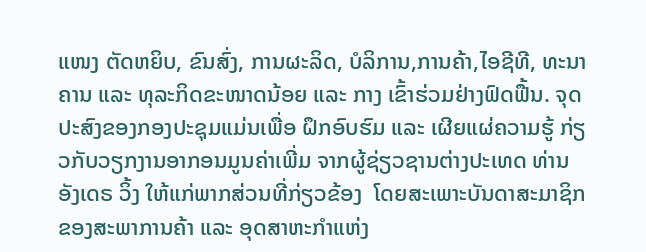ແໜງ ຕັດຫຍິບ, ຂົນສົ່ງ, ການຜະລິດ, ບໍລິການ,ການຄ້າ,ໄອຊີທີ, ທະນາຄານ ແລະ ທຸລະກິດຂະໜາດນ້ອຍ ແລະ ກາງ ເຂົ້າຮ່ວມຢ່າງຟົດຟື້ນ. ຈຸດປະສົງຂອງກອງປະຊຸມແມ່ນເພື່ອ ຝຶກອົບຮົມ ແລະ ເຜີຍແຜ່ຄວາມຮູ້ ກ່ຽວກັບວຽກງານອາກອນມູນຄ່າເພີ່ມ ຈາກຜູ້ຊ່ຽວຊານຕ່າງປະເທດ ທ່ານ ອັງເດຣ ວິ້ງ ໃຫ້ແກ່ພາກສ່ວນທີ່ກ່ຽວຂ້ອງ  ໂດຍສະເພາະບັນດາສະມາຊິກຂອງສະພາການຄ້າ ແລະ ອຸດສາຫະກໍາແຫ່ງ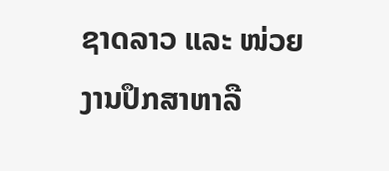ຊາດລາວ ແລະ ໜ່ວຍງານປຶກສາຫາລື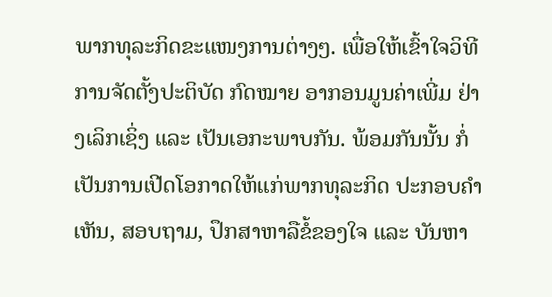ພາກທຸລະກິດຂະແໜງການຕ່າງໆ. ເພື່ອໃຫ້ເຂົ້າໃຈວິທີການຈັດຕັ້ງປະຕິບັດ ກົດໝາຍ ອາກອນມູນຄ່າເພີ່ມ ຢ່າງເລິກເຊິ່ງ ແລະ ເປັນເອກະພາບກັນ. ພ້ອມກັນນັ້ນ ກໍ່ເປັນການເປີດໂອກາດໃຫ້ແກ່ພາກທຸລະກິດ ປະກອບຄໍາເຫັນ, ສອບຖາມ, ປຶກສາຫາລືຂໍ້ຂອງໃຈ ແລະ ບັນຫາ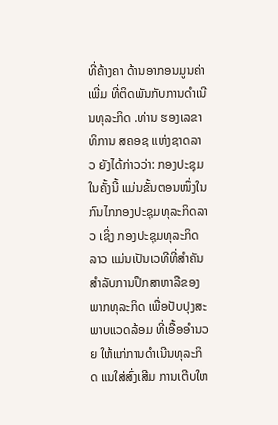ທີ່ຄ້າງຄາ ດ້ານອາກອນມູນຄ່າເພີ່ມ ທີ່ຕິດພັນກັບການດໍາເນີນທຸລະກິດ .ທ່ານ ຮອງເລຂາທິການ ສຄອຊ ແຫ່ງຊາດລາວ ຍັງໄດ້ກ່າວວ່າ: ກອງປະຊຸມໃນຄັ້ງນີ້ ແມ່ນຂັ້ນຕອນໜຶ່ງໃນກົນໄກກອງປະຊຸມທຸລະກິດລາວ ເຊິ່ງ ກອງປະຊຸມທຸລະກິດລາວ ແມ່ນເປັນເວທີທີ່ສຳຄັນ ສໍາລັບການປຶກສາຫາລືຂອງ ພາກທຸລະກິດ ເພື່ອປັບປຸງສະພາບແວດລ້ອມ ທີ່ເອື້ອອຳນວຍ ໃຫ້ແກ່ການດຳເນີນທຸລະກິດ ແນໃສ່ສົ່ງເສີມ ການເຕີບໃຫ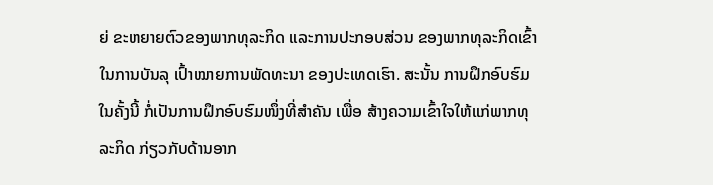ຍ່ ຂະຫຍາຍຕົວຂອງພາກທຸລະກິດ ແລະການປະກອບສ່ວນ ຂອງພາກທຸລະກິດເຂົ້າໃນການບັນລຸ ເປົ້າໝາຍການພັດທະນາ ຂອງປະເທດເຮົາ. ສະນັ້ນ ການຝຶກອົບຮົມໃນຄັ້ງນີ້ ກໍ່ເປັນການຝຶກອົບຮົມໜຶ່ງທີ່ສໍາຄັນ ເພື່ອ ສ້າງຄວາມເຂົ້າໃຈໃຫ້ແກ່ພາກທຸລະກິດ ກ່ຽວກັບດ້ານອາກ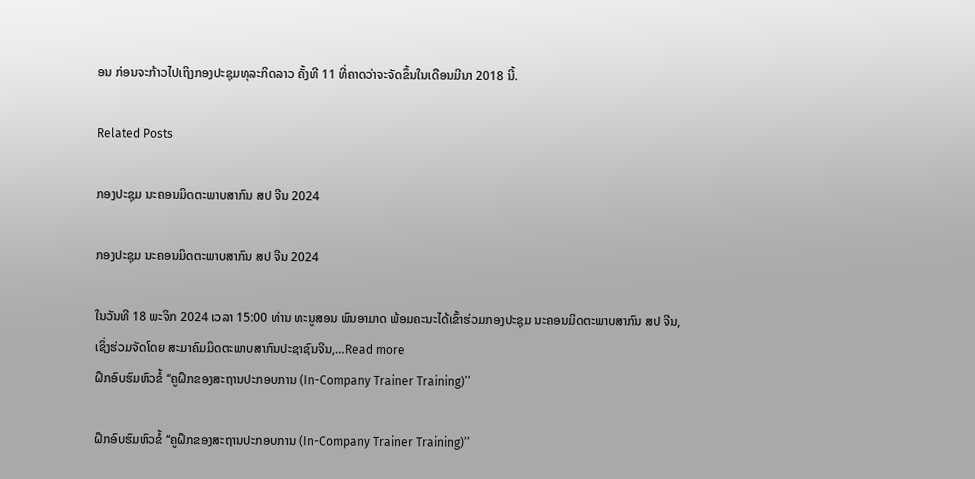ອນ ກ່ອນຈະກ້າວໄປເຖິງກອງປະຊຸມທຸລະກິດລາວ ຄັ້ງທີ 11 ທີ່ຄາດວ່າຈະຈັດຂຶ້ນໃນເດືອນມີນາ 2018 ນີ້.

Related Posts

ກອງປະຊຸມ ນະຄອນມິດຕະພາບສາກົນ ສປ ຈີນ 2024

ກອງປະຊຸມ ນະຄອນມິດຕະພາບສາກົນ ສປ ຈີນ 2024

ໃນວັນທີ 18 ພະຈິກ 2024 ເວລາ 15:00 ທ່ານ ທະນູສອນ ພົນອາມາດ ພ້ອມຄະນະໄດ້ເຂົ້າຮ່ວມກອງປະຊຸມ ນະຄອນມິດຕະພາບສາກົນ ສປ ຈີນ, ເຊິ່ງຮ່ວມຈັດໂດຍ ສະມາຄົມມິດຕະພາບສາກົນປະຊາຊົນຈີນ,…Read more
ຝຶກອົບຮົມຫົວຂໍ້ ‘‘ຄູຝຶກຂອງສະຖານປະກອບການ (In-Company Trainer Training)’’

ຝຶກອົບຮົມຫົວຂໍ້ ‘‘ຄູຝຶກຂອງສະຖານປະກອບການ (In-Company Trainer Training)’’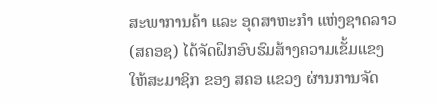ສະພາການຄ້າ ແລະ ອຸດສາຫະກຳ ແຫ່ງຊາດລາວ(ສຄອຊ) ໄດ້ຈັດຝຶກອົບຮົມສ້າງຄວາມເຂັ້ມແຂງ ໃຫ້ສະມາຊິກ ຂອງ ສຄອ ແຂວງ ຜ່ານການຈັດ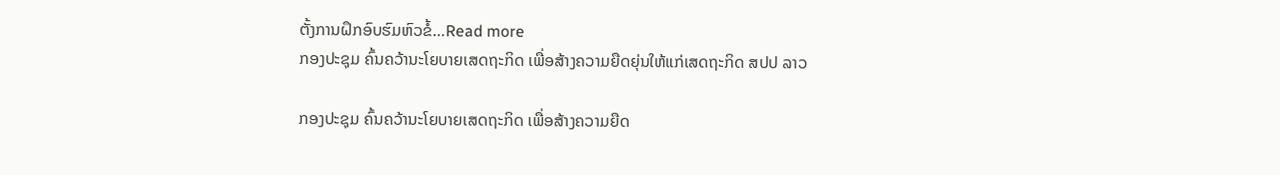ຕັ້ງການຝຶກອົບຮົມຫົວຂໍ້…Read more
ກອງປະຊຸມ ຄົ້ນຄວ້ານະໂຍບາຍເສດຖະກິດ ເພື່ອສ້າງຄວາມຍືດຍຸ່ນໃຫ້ແກ່ເສດຖະກິດ ສປປ ລາວ

ກອງປະຊຸມ ຄົ້ນຄວ້ານະໂຍບາຍເສດຖະກິດ ເພື່ອສ້າງຄວາມຍືດ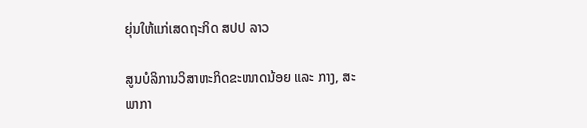ຍຸ່ນໃຫ້ແກ່ເສດຖະກິດ ສປປ ລາວ

ສູນບໍລິການວິສາຫະກິດຂະໜາດນ້ອຍ ແລະ ກາງ, ສະພາກາ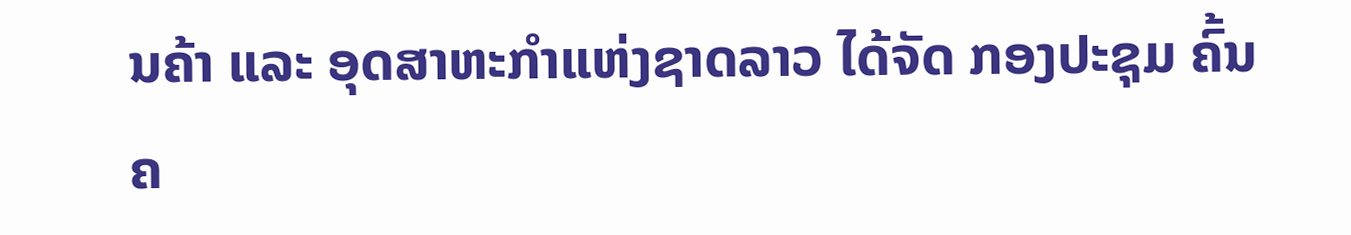ນຄ້າ ແລະ ອຸດສາຫະກຳແຫ່ງຊາດລາວ ໄດ້ຈັດ ກອງປະຊຸມ ຄົ້ນຄ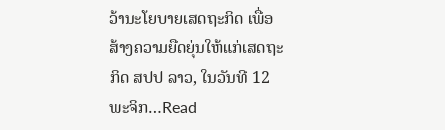ວ້ານະໂຍບາຍເສດຖະກິດ ເພື່ອສ້າງຄວາມຍືດຍຸ່ນໃຫ້ແກ່ເສດຖະກິດ ສປປ ລາວ, ໃນວັນທີ 12 ພະຈິກ…Read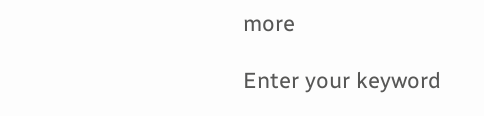more

Enter your keyword